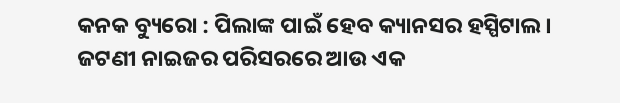କନକ ବ୍ୟୁରୋ : ପିଲାଙ୍କ ପାଇଁ ହେବ କ୍ୟାନସର ହସ୍ପିଟାଲ । ଜଟଣୀ ନାଇଜର ପରିସରରେ ଆଉ ଏକ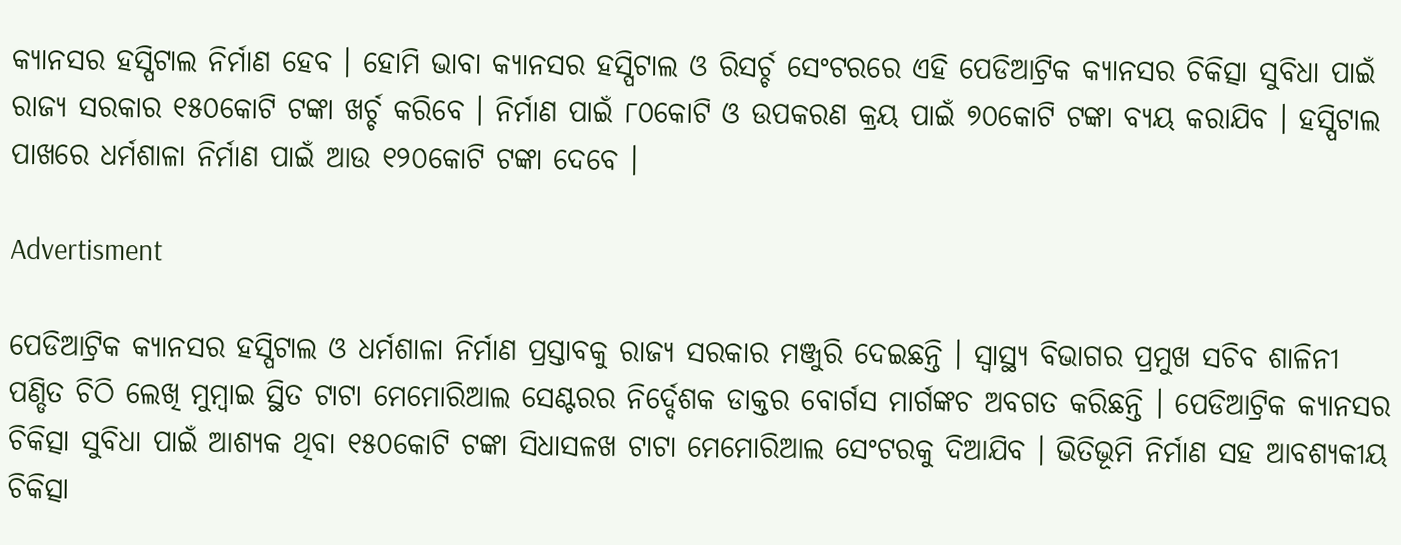କ୍ୟାନସର ହସ୍ପିଟାଲ ନିର୍ମାଣ ହେବ । ହୋମି ଭାବା କ୍ୟାନସର ହସ୍ପିଟାଲ ଓ ରିସର୍ଚ୍ଚ ସେଂଟରରେ ଏହି ପେଡିଆଟ୍ରିକ କ୍ୟାନସର ଚିକିତ୍ସା ସୁବିଧା ପାଇଁ ରାଜ୍ୟ ସରକାର ୧୫୦କୋଟି ଟଙ୍କା ଖର୍ଚ୍ଚ କରିବେ । ନିର୍ମାଣ ପାଇଁ ୮୦କୋଟି ଓ ଉପକରଣ କ୍ରୟ ପାଇଁ ୭୦କୋଟି ଟଙ୍କା ବ୍ୟୟ କରାଯିବ । ହସ୍ପିଟାଲ ପାଖରେ ଧର୍ମଶାଳା ନିର୍ମାଣ ପାଇଁ ଆଉ ୧୨୦କୋଟି ଟଙ୍କା ଦେବେ ।

Advertisment

ପେଡିଆଟ୍ରିକ କ୍ୟାନସର ହସ୍ପିଟାଲ ଓ ଧର୍ମଶାଳା ନିର୍ମାଣ ପ୍ରସ୍ତାବକୁ ରାଜ୍ୟ ସରକାର ମଞ୍ଜୁରି ଦେଇଛନ୍ତି । ସ୍ୱାସ୍ଥ୍ୟ ବିଭାଗର ପ୍ରମୁଖ ସଚିବ ଶାଳିନୀ ପଣ୍ଡିତ ଚିଠି ଲେଖି ମୁମ୍ବାଇ ସ୍ଥିତ ଟାଟା ମେମୋରିଆଲ ସେଣ୍ଟରର ନିର୍ଦ୍ଦେଶକ ଡାକ୍ତର ବୋର୍ଗସ ମାର୍ଗଙ୍କଚ ଅବଗତ କରିଛନ୍ତି । ପେଡିଆଟ୍ରିକ କ୍ୟାନସର ଚିକିତ୍ସା ସୁବିଧା ପାଇଁ ଆଶ୍ୟକ ଥିବା ୧୫୦କୋଟି ଟଙ୍କା ସିଧାସଳଖ ଟାଟା ମେମୋରିଆଲ ସେଂଟରକୁ ଦିଆଯିବ । ଭିତିଭୂମି ନିର୍ମାଣ ସହ ଆବଶ୍ୟକୀୟ ଚିକିତ୍ସା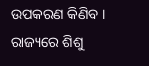ଉପକରଣ କିଣିବ । ରାଜ୍ୟରେ ଶିଶୁ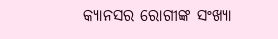କ୍ୟାନସର ରୋଗୀଙ୍କ ସଂଖ୍ୟା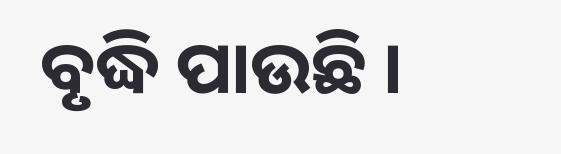ବୃଦ୍ଧି ପାଉଛି ।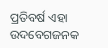ପ୍ରତିବର୍ଷ ଏହା ଉଦବେଗଜନକ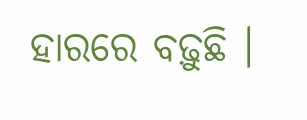ହାରରେ ବଢ଼ୁଛି ।